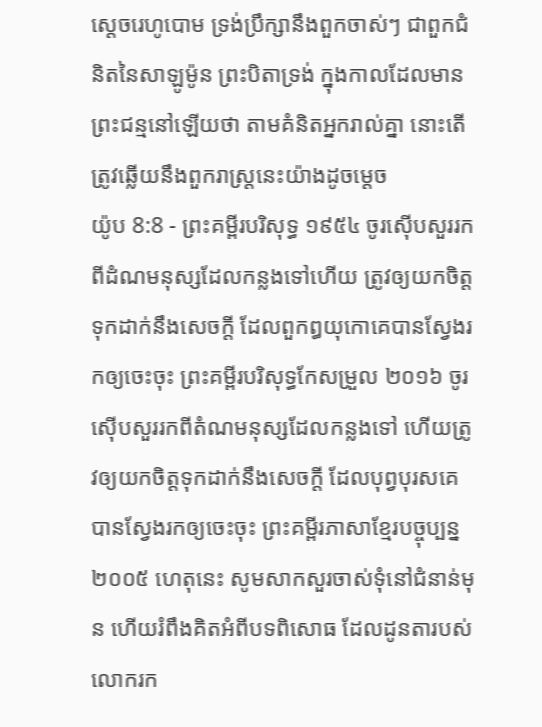ស្តេចរេហូបោម ទ្រង់ប្រឹក្សានឹងពួកចាស់ៗ ជាពួកជំនិតនៃសាឡូម៉ូន ព្រះបិតាទ្រង់ ក្នុងកាលដែលមានព្រះជន្មនៅឡើយថា តាមគំនិតអ្នករាល់គ្នា នោះតើត្រូវឆ្លើយនឹងពួករាស្ត្រនេះយ៉ាងដូចម្តេច
យ៉ូប 8:8 - ព្រះគម្ពីរបរិសុទ្ធ ១៩៥៤ ចូរស៊ើបសួររកពីដំណមនុស្សដែលកន្លងទៅហើយ ត្រូវឲ្យយកចិត្តទុកដាក់នឹងសេចក្ដី ដែលពួកឰយុកោគេបានស្វែងរកឲ្យចេះចុះ ព្រះគម្ពីរបរិសុទ្ធកែសម្រួល ២០១៦ ចូរស៊ើបសួររកពីតំណមនុស្សដែលកន្លងទៅ ហើយត្រូវឲ្យយកចិត្តទុកដាក់នឹងសេចក្ដី ដែលបុព្វបុរសគេបានស្វែងរកឲ្យចេះចុះ ព្រះគម្ពីរភាសាខ្មែរបច្ចុប្បន្ន ២០០៥ ហេតុនេះ សូមសាកសួរចាស់ទុំនៅជំនាន់មុន ហើយរំពឹងគិតអំពីបទពិសោធ ដែលដូនតារបស់លោករក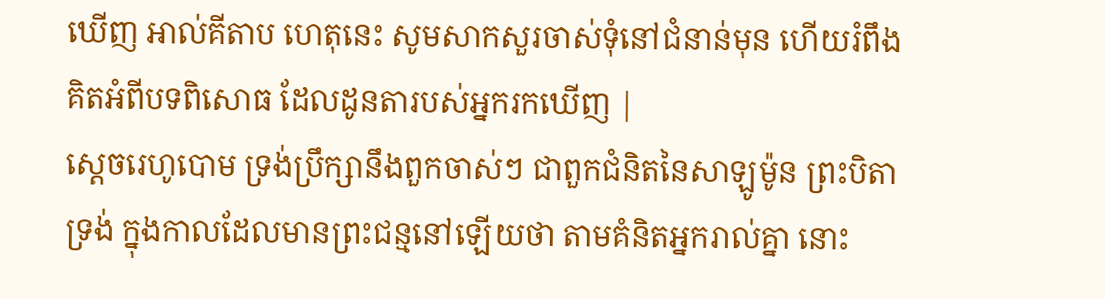ឃើញ អាល់គីតាប ហេតុនេះ សូមសាកសួរចាស់ទុំនៅជំនាន់មុន ហើយរំពឹងគិតអំពីបទពិសោធ ដែលដូនតារបស់អ្នករកឃើញ |
ស្តេចរេហូបោម ទ្រង់ប្រឹក្សានឹងពួកចាស់ៗ ជាពួកជំនិតនៃសាឡូម៉ូន ព្រះបិតាទ្រង់ ក្នុងកាលដែលមានព្រះជន្មនៅឡើយថា តាមគំនិតអ្នករាល់គ្នា នោះ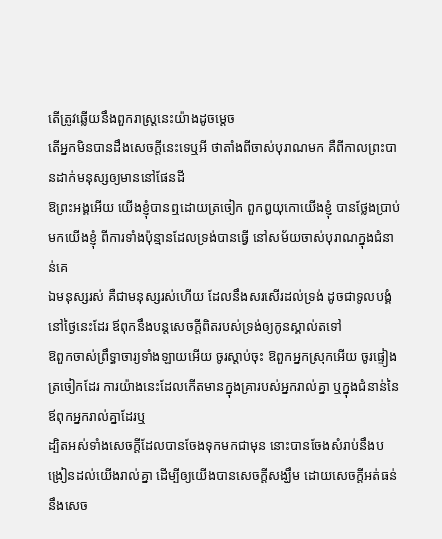តើត្រូវឆ្លើយនឹងពួករាស្ត្រនេះយ៉ាងដូចម្តេច
តើអ្នកមិនបានដឹងសេចក្ដីនេះទេឬអី ថាតាំងពីចាស់បុរាណមក គឺពីកាលព្រះបានដាក់មនុស្សឲ្យមាននៅផែនដី
ឱព្រះអង្គអើយ យើងខ្ញុំបានឮដោយត្រចៀក ពួកឰយុកោយើងខ្ញុំ បានថ្លែងប្រាប់មកយើងខ្ញុំ ពីការទាំងប៉ុន្មានដែលទ្រង់បានធ្វើ នៅសម័យចាស់បុរាណក្នុងជំនាន់គេ
ឯមនុស្សរស់ គឺជាមនុស្សរស់ហើយ ដែលនឹងសរសើរដល់ទ្រង់ ដូចជាទូលបង្គំនៅថ្ងៃនេះដែរ ឪពុកនឹងបន្តសេចក្ដីពិតរបស់ទ្រង់ឲ្យកូនស្គាល់តទៅ
ឱពួកចាស់ព្រឹទ្ធាចារ្យទាំងឡាយអើយ ចូរស្តាប់ចុះ ឱពួកអ្នកស្រុកអើយ ចូរផ្ទៀងត្រចៀកដែរ ការយ៉ាងនេះដែលកើតមានក្នុងគ្រារបស់អ្នករាល់គ្នា ឬក្នុងជំនាន់នៃឪពុកអ្នករាល់គ្នាដែរឬ
ដ្បិតអស់ទាំងសេចក្ដីដែលបានចែងទុកមកជាមុន នោះបានចែងសំរាប់នឹងបង្រៀនដល់យើងរាល់គ្នា ដើម្បីឲ្យយើងបានសេចក្ដីសង្ឃឹម ដោយសេចក្ដីអត់ធន់ នឹងសេច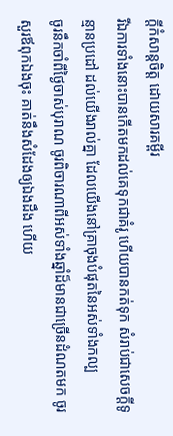ក្ដីកំសាន្តចិត្ត ដោយសារគម្ពីរ
រីឯការទាំងនោះបានកើតមកដល់គេទុកជាគំរូ ហើយបានកត់ទុក សំរាប់ជាសេចក្ដីទូន្មានប្រដៅ ដល់យើងរាល់គ្នា ដែលយើងនៅគ្រាចុងបំផុតនៃអស់ទាំងកល្ប
ចូរនឹកចាំពីថ្ងៃចាស់បុរាណ ចូរពិចារណាពីអស់ទាំងឆ្នាំដ៏មានជាច្រើនដំណតមក ចូរសួរឪពុកឯងចុះ គាត់នឹងសំដែងឲ្យឯងដឹង ហើយ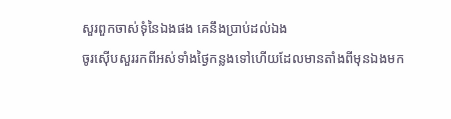សួរពួកចាស់ទុំនៃឯងផង គេនឹងប្រាប់ដល់ឯង
ចូរស៊ើបសួររកពីអស់ទាំងថ្ងៃកន្លងទៅហើយដែលមានតាំងពីមុនឯងមក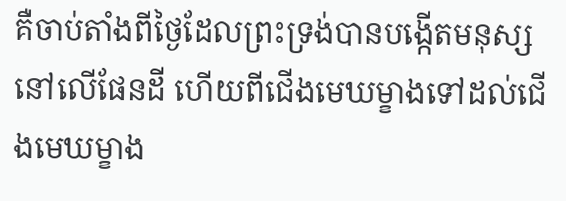គឺចាប់តាំងពីថ្ងៃដែលព្រះទ្រង់បានបង្កើតមនុស្សនៅលើផែនដី ហើយពីជើងមេឃម្ខាងទៅដល់ជើងមេឃម្ខាង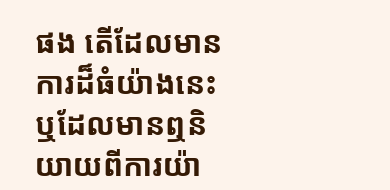ផង តើដែលមានការដ៏ធំយ៉ាងនេះ ឬដែលមានឮនិយាយពីការយ៉ា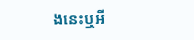ងនេះឬអី